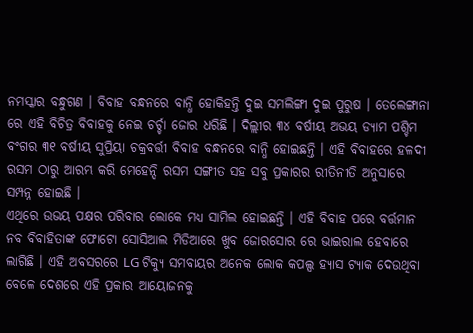ନମସ୍କାର ବନ୍ଧୁଗଣ । ବିବାହ ବନ୍ଧନରେ ବାନ୍ଧି ହୋକିହନ୍ତି ଦୁଇ ସମଲିଙ୍ଗୀ ଦୁଇ ପୁରୁଷ । ତେଲେଙ୍ଗାନା ରେ ଏହି ବିଚିତ୍ର ବିବାହକୁ ନେଇ ଚର୍ଚ୍ଚା ଜୋର ଧରିଛି । ଦିଲ୍ଲୀର ୩୪ ବର୍ଷୀୟ ଅଭୟ ଡ୍ୟାମ ପଶ୍ଚିମ ବଂଗର ୩୧ ବର୍ଷୀୟ ସୁପ୍ରିୟା ଚକ୍ରବର୍ତ୍ତୀ ବିବାହ ବନ୍ଧନରେ ବାନ୍ଧି ହୋଇଛନ୍ତି । ଏହି ବିବାହରେ ହଳଦୀ ରସମ ଠାରୁ ଆରମ୍ଭ କରି ମେହେନ୍ଦି ରସମ ସଙ୍ଗୀତ ସହ ସବୁ ପ୍ରକାରର ରୀତିନୀତି ଅନୁସାରେ ସମ୍ପନ୍ନ ହୋଇଛି ।
ଏଥିରେ ଉଭୟ ପକ୍ଷର ପରିବାର ଲୋକେ ମଧ୍ୟ ସାମିଲ ହୋଇଛନ୍ତି । ଏହି ବିବାହ ପରେ ବର୍ତ୍ତମାନ ନବ ବିବାହିତାଙ୍କ ଫୋଟୋ ସୋସିଆଲ ମିଡିଆରେ ଖୁବ ଜୋରସୋର ରେ ଭାଇରାଲ ହେବାରେ ଲାଗିଛି । ଏହି ଅବସରରେ LG ଟିକ୍ୟୁ ସମବାୟର ଅନେକ ଲୋକ କପଲ୍ସ ହ୍ୟାସ ଟ୍ଯାକ ଦେଉଥିବା ବେଳେ ଦେଶରେ ଏହି ପ୍ରକାର ଆୟୋଜନକୁ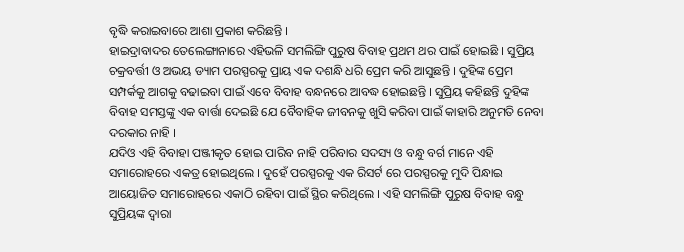ବୃଦ୍ଧି କରାଇବାରେ ଆଶା ପ୍ରକାଶ କରିଛନ୍ତି ।
ହାଇଦ୍ରାବାଦର ତେଲେଙ୍ଗାନାରେ ଏହିଭଳି ସମଲିଙ୍ଗି ପୁରୁଷ ବିବାହ ପ୍ରଥମ ଥର ପାଇଁ ହୋଇଛି । ସୁପ୍ରିୟ ଚକ୍ରବର୍ତ୍ତୀ ଓ ଅଭୟ ଡ୍ୟାମ ପରସ୍ପରକୁ ପ୍ରାୟ ଏକ ଦଶନ୍ଧି ଧରି ପ୍ରେମ କରି ଆସୁଛନ୍ତି । ଦୁହିଙ୍କ ପ୍ରେମ ସମ୍ପର୍କକୁ ଆଗକୁ ବଢାଇବା ପାଇଁ ଏବେ ବିବାହ ବନ୍ଧନରେ ଆବଦ୍ଧ ହୋଇଛନ୍ତି । ସୁପ୍ରିୟ କହିଛନ୍ତି ଦୁହିଙ୍କ ବିବାହ ସମସ୍ତଙ୍କୁ ଏକ ବାର୍ତ୍ତା ଦେଇଛି ଯେ ବୈବାହିକ ଜୀବନକୁ ଖୁସି କରିବା ପାଇଁ କାହାରି ଅନୁମତି ନେବା ଦରକାର ନାହି ।
ଯଦିଓ ଏହି ବିବାହା ପଞ୍ଜୀକୃତ ହୋଇ ପାରିବ ନାହି ପରିବାର ସଦସ୍ୟ ଓ ବନ୍ଧୁ ବର୍ଗ ମାନେ ଏହି ସମାରୋହରେ ଏକତ୍ର ହୋଇଥିଲେ । ଦୁହେଁ ପରସ୍ପରକୁ ଏକ ରିସର୍ଟ ରେ ପରସ୍ପରକୁ ମୁଦି ପିନ୍ଧାଇ ଆୟୋଜିତ ସମାରୋହରେ ଏକାଠି ରହିବା ପାଇଁ ସ୍ଥିର କରିଥିଲେ । ଏହି ସମଲିଙ୍ଗି ପୁରୁଷ ବିବାହ ବନ୍ଧୁ ସୁପ୍ରିୟଙ୍କ ଦ୍ଵାରା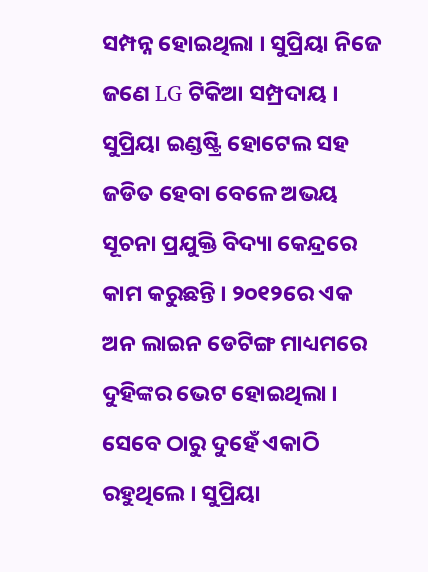ସମ୍ପନ୍ନ ହୋଇଥିଲା । ସୁପ୍ରିୟା ନିଜେ ଜଣେ LG ଟିକିଆ ସମ୍ପ୍ରଦାୟ ।
ସୁପ୍ରିୟା ଇଣ୍ଡଷ୍ଟ୍ରି ହୋଟେଲ ସହ ଜଡିତ ହେବା ବେଳେ ଅଭୟ ସୂଚନା ପ୍ରଯୁକ୍ତି ବିଦ୍ୟା କେନ୍ଦ୍ରରେ କାମ କରୁଛନ୍ତି । ୨୦୧୨ରେ ଏକ ଅନ ଲାଇନ ଡେଟିଙ୍ଗ ମାଧ୍ୟମରେ ଦୁହିଙ୍କର ଭେଟ ହୋଇଥିଲା । ସେବେ ଠାରୁ ଦୁହେଁ ଏକାଠି ରହୁଥିଲେ । ସୁପ୍ରିୟା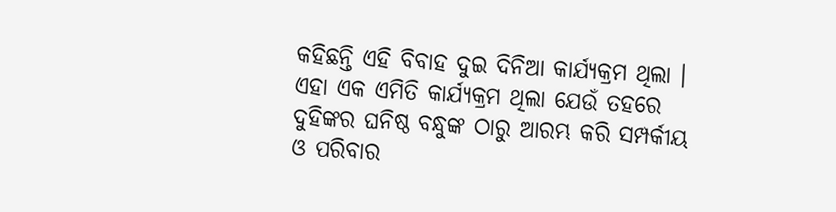କହିଛନ୍ତି ଏହି ବିବାହ ଦୁଇ ଦିନିଆ କାର୍ଯ୍ୟକ୍ରମ ଥିଲା । ଏହା ଏକ ଏମିତି କାର୍ଯ୍ୟକ୍ରମ ଥିଲା ଯେଉଁ ତହରେ ଦୁହିଙ୍କର ଘନିଷ୍ଠ ବନ୍ଧୁଙ୍କ ଠାରୁ ଆରମ୍ଭ କରି ସମ୍ପର୍କୀୟ ଓ ପରିବାର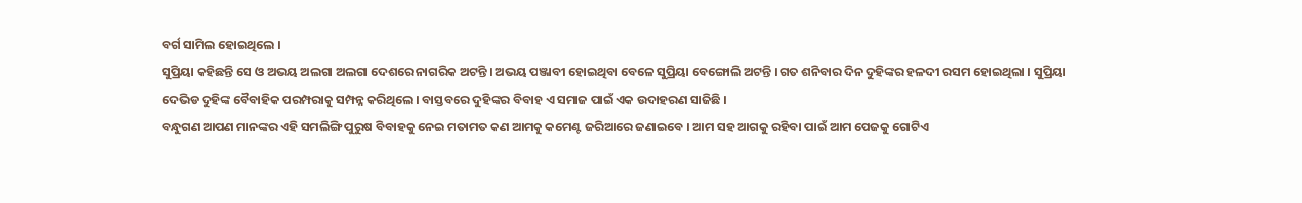ବର୍ଗ ସାମିଲ ହୋଇଥିଲେ ।
ସୁପ୍ରିୟା କହିଛନ୍ତି ସେ ଓ ଅଭୟ ଅଲଗା ଅଲଗା ଦେଶରେ ନାଗରିକ ଅଟନ୍ତି । ଅଭୟ ପଞ୍ଜାବୀ ହୋଇଥିବା ବେଳେ ସୁପ୍ରିୟା ବେଙ୍ଗୋଲି ଅଟନ୍ତି । ଗତ ଶନିବାର ଦିନ ଦୁହିଙ୍କର ହଳଦୀ ରସମ ହୋଇଥିଲା । ସୁପ୍ରିୟା ଦେଭିଡ ଦୁହିଙ୍କ ବୈବାହିକ ପରମ୍ପରାକୁ ସମ୍ପନ୍ନ କରିଥିଲେ । ବାସ୍ତବରେ ଦୁହିଙ୍କର ବିବାହ ଏ ସମାଜ ପାଇଁ ଏକ ଉଦାହରଣ ସାଜିଛି ।
ବନ୍ଧୁଗଣ ଆପଣ ମାନଙ୍କର ଏହି ସମଲିଙ୍ଗି ପୁରୁଷ ବିବାହକୁ ନେଇ ମତାମତ କଣ ଆମକୁ କମେଣ୍ଟ ଜରିଆରେ ଜଣାଇବେ । ଆମ ସହ ଆଗକୁ ରହିବା ପାଇଁ ଆମ ପେଜକୁ ଗୋଟିଏ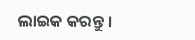ଲାଇକ କରନ୍ତୁ ।